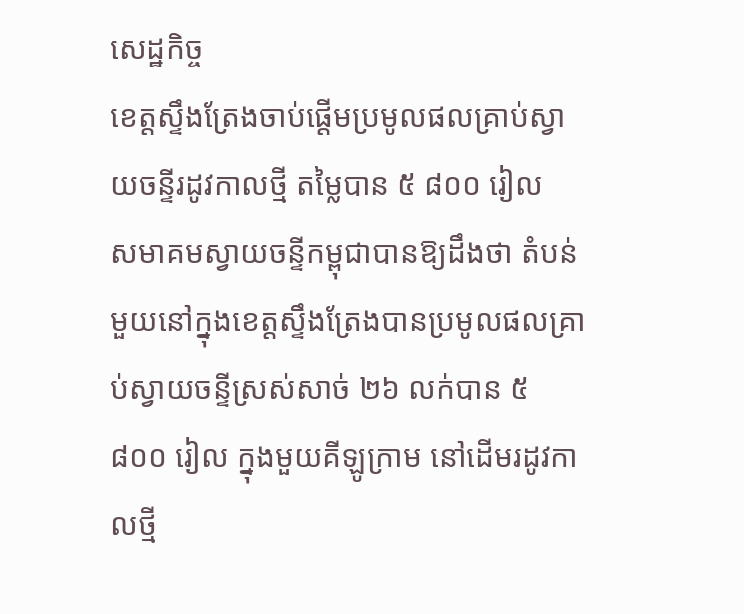សេដ្ឋកិច្ច
ខេត្តស្ទឹងត្រែងចាប់ផ្ដើមប្រមូលផលគ្រាប់ស្វាយចន្ទីរដូវកាលថ្មី តម្លៃបាន ៥ ៨០០ រៀល
សមាគមស្វាយចន្ទីកម្ពុជាបានឱ្យដឹងថា តំបន់មួយនៅក្នុងខេត្តស្ទឹងត្រែងបានប្រមូលផលគ្រាប់ស្វាយចន្ទីស្រស់សាច់ ២៦ លក់បាន ៥ ៨០០ រៀល ក្នុងមួយគីឡូក្រាម នៅដើមរដូវកាលថ្មី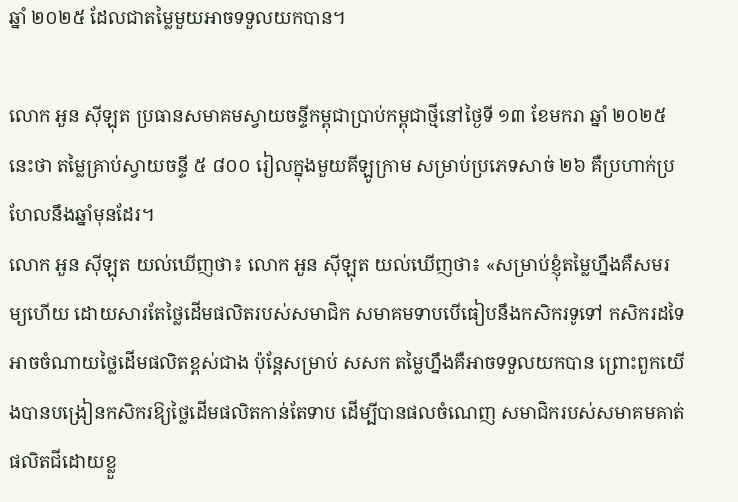ឆ្នាំ ២០២៥ ដែលជាតម្លៃមួយអាចទទួលយកបាន។

លោក អួន ស៊ីឡុត ប្រធានសមាគមស្វាយចន្ទីកម្ពុជាប្រាប់កម្ពុជាថ្មីនៅថ្ងៃទី ១៣ ខែមករា ឆ្នាំ ២០២៥ នេះថា តម្លៃគ្រាប់ស្វាយចន្ទី ៥ ៨០០ រៀលក្នុងមួយគីឡូក្រាម សម្រាប់ប្រភេទសាច់ ២៦ គឺប្រហាក់ប្រហែលនឹងឆ្នាំមុនដែរ។
លោក អួន ស៊ីឡុត យល់ឃើញថា៖ លោក អួន ស៊ីឡុត យល់ឃើញថា៖ «សម្រាប់ខ្ញុំតម្លៃហ្នឹងគឺសមរម្យហើយ ដោយសារតែថ្លៃដើមផលិតរបស់សមាជិក សមាគមទាបបើធៀបនឹងកសិករទូទៅ កសិករដទៃអាចចំណាយថ្លៃដើមផលិតខ្ពស់ជាង ប៉ុន្តែសម្រាប់ សសក តម្លៃហ្នឹងគឺអាចទទួលយកបាន ព្រោះពួកយើងបានបង្រៀនកសិករឱ្យថ្លៃដើមផលិតកាន់តែទាប ដើម្បីបានផលចំណេញ សមាជិករបស់សមាគមគាត់ផលិតជីដោយខ្លួ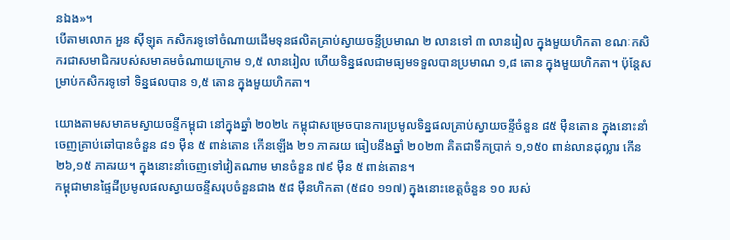នឯង»។
បើតាមលោក អួន ស៊ីឡុត កសិករទូទៅចំណាយដើមទុនផលិតគ្រាប់ស្វាយចន្ទីប្រមាណ ២ លានទៅ ៣ លានរៀល ក្នុងមួយហិកតា ខណៈកសិករជាសមាជិករបស់សមាគមចំណាយក្រោម ១,៥ លានរៀល ហើយទិន្នផលជាមធ្យមទទួលបានប្រមាណ ១,៨ តោន ក្នុងមួយហិកតា។ ប៉ុន្តែសម្រាប់កសិករទូទៅ ទិន្នផលបាន ១,៥ តោន ក្នុងមួយហិកតា។

យោងតាមសមាគមស្វាយចន្ទីកម្ពុជា នៅក្នុងឆ្នាំ ២០២៤ កម្ពុជាសម្រេចបានការប្រមូលទិន្នផលគ្រាប់ស្វាយចន្ទីចំនួន ៨៥ ម៉ឺនតោន ក្នុងនោះនាំចេញគ្រាប់ឆៅបានចំនួន ៨១ ម៉ឺន ៥ ពាន់តោន កើនឡើង ២១ ភាគរយ ធៀបនឹងឆ្នាំ ២០២៣ គិតជាទឹកប្រាក់ ១,១៥០ ពាន់លានដុល្លារ កើន ២៦,១៥ ភាគរយ។ ក្នុងនោះនាំចេញទៅវៀតណាម មានចំនួន ៧៩ ម៉ឺន ៥ ពាន់តោន។
កម្ពុជាមានផ្ទៃដីប្រមូលផលស្វាយចន្ទីសរុបចំនួនជាង ៥៨ ម៉ឺនហិកតា (៥៨០ ១១៧) ក្នុងនោះខេត្តចំនួន ១០ របស់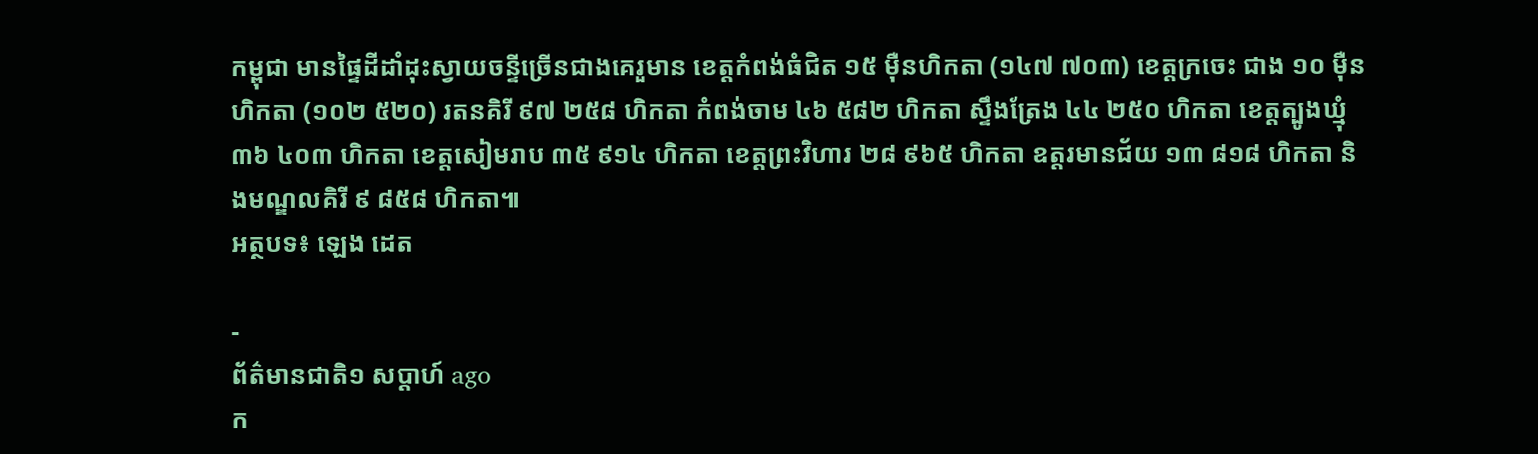កម្ពុជា មានផ្ទៃដីដាំដុះស្វាយចន្ទីច្រើនជាងគេរួមាន ខេត្តកំពង់ធំជិត ១៥ ម៉ឺនហិកតា (១៤៧ ៧០៣) ខេត្តក្រចេះ ជាង ១០ ម៉ឺនហិកតា (១០២ ៥២០) រតនគិរី ៩៧ ២៥៨ ហិកតា កំពង់ចាម ៤៦ ៥៨២ ហិកតា ស្ទឹងត្រែង ៤៤ ២៥០ ហិកតា ខេត្តត្បូងឃ្មុំ ៣៦ ៤០៣ ហិកតា ខេត្តសៀមរាប ៣៥ ៩១៤ ហិកតា ខេត្តព្រះវិហារ ២៨ ៩៦៥ ហិកតា ឧត្តរមានជ័យ ១៣ ៨១៨ ហិកតា និងមណ្ឌលគិរី ៩ ៨៥៨ ហិកតា៕
អត្ថបទ៖ ឡេង ដេត

-
ព័ត៌មានជាតិ១ សប្តាហ៍ ago
ក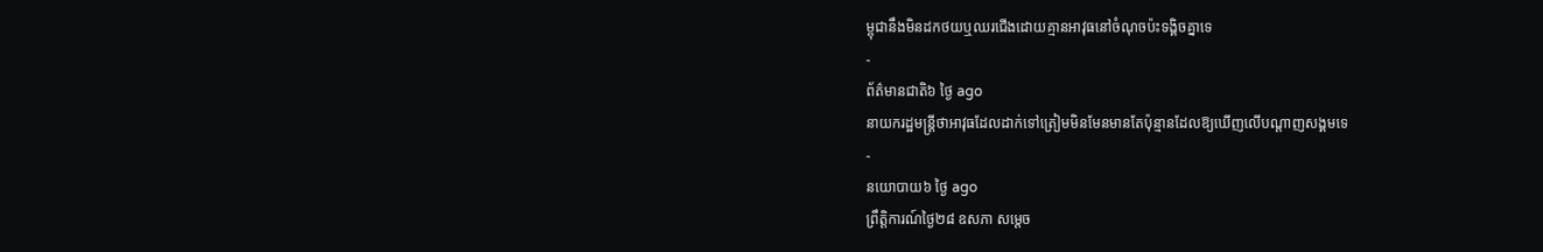ម្ពុជានឹងមិនដកថយឬឈរជើងដោយគ្មានអាវុធនៅចំណុចប៉ះទង្គិចគ្នាទេ
-
ព័ត៌មានជាតិ៦ ថ្ងៃ ago
នាយករដ្ឋមន្ត្រីថាអាវុធដែលដាក់ទៅត្រៀមមិនមែនមានតែប៉ុន្មានដែលឱ្យឃើញលើបណ្ដាញសង្គមទេ
-
នយោបាយ៦ ថ្ងៃ ago
ព្រឹត្តិការណ៍ថ្ងៃ២៨ ឧសភា សម្ដេច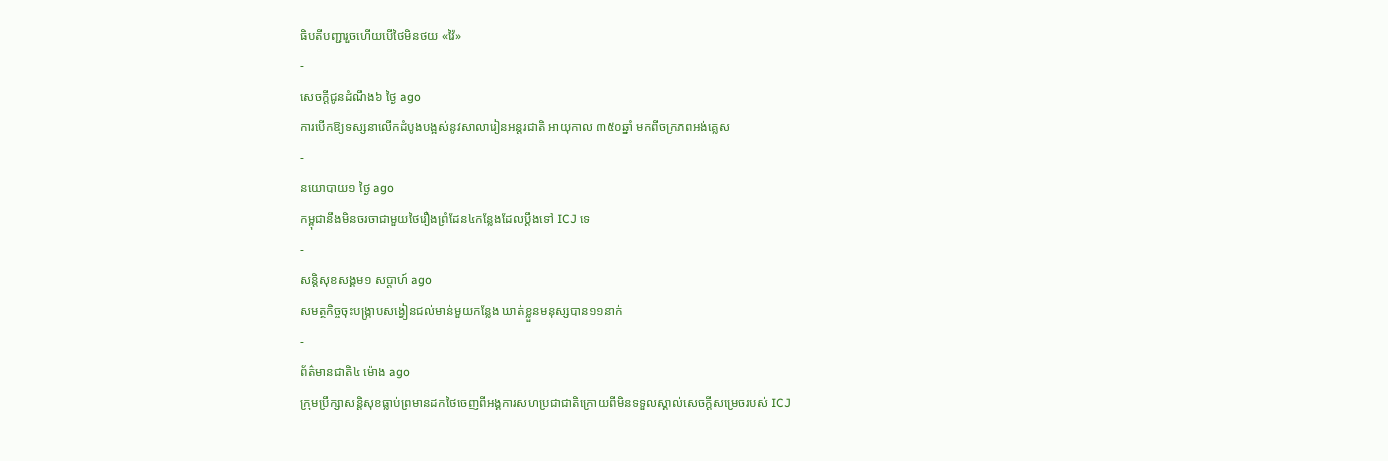ធិបតីបញ្ជារួចហើយបើថៃមិនថយ «វ៉ៃ»
-
សេចក្ដីជូនដំណឹង៦ ថ្ងៃ ago
ការបើកឱ្យទស្សនាលើកដំបូងបង្អស់នូវសាលារៀនអន្តរជាតិ អាយុកាល ៣៥០ឆ្នាំ មកពីចក្រភពអង់គ្លេស
-
នយោបាយ១ ថ្ងៃ ago
កម្ពុជានឹងមិនចរចាជាមួយថៃរឿងព្រំដែន៤កន្លែងដែលប្ដឹងទៅ ICJ ទេ
-
សន្តិសុខសង្គម១ សប្តាហ៍ ago
សមត្ថកិច្ចចុះបង្ក្រាបសង្វៀនជល់មាន់មួយកន្លែង ឃាត់ខ្លួនមនុស្សបាន១១នាក់
-
ព័ត៌មានជាតិ៤ ម៉ោង ago
ក្រុមប្រឹក្សាសន្ដិសុខធ្លាប់ព្រមានដកថៃចេញពីអង្គការសហប្រជាជាតិក្រោយពីមិនទទួលស្គាល់សេចក្ដីសម្រេចរបស់ ICJ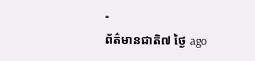-
ព័ត៌មានជាតិ៧ ថ្ងៃ ago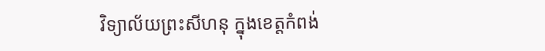វិទ្យាល័យព្រះសីហនុ ក្នុងខេត្តកំពង់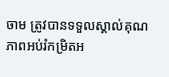ចាម ត្រូវបានទទួលស្គាល់គុណភាពអប់រំកម្រិតអ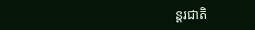ន្តរជាតិ